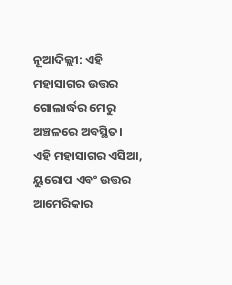ନୂଆଦିଲ୍ଲୀ: ଏହି ମହାସାଗର ଉତ୍ତର ଗୋଲାର୍ଦ୍ଧର ମେରୁ ଅଞ୍ଚଳରେ ଅବସ୍ଥିତ। ଏହି ମହାସାଗର ଏସିଆ, ୟୁରୋପ ଏବଂ ଉତ୍ତର ଆମେରିକାର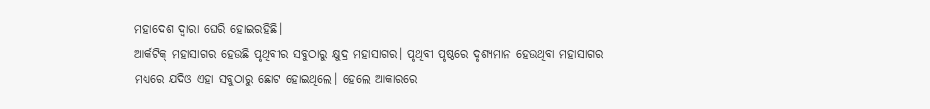ମହାଦେଶ ଦ୍ୱାରା ଘେରି ହୋଇରହିଛି।
ଆର୍କଟିକ୍ ମହାସାଗର ହେଉଛି ପୃଥିବୀର ସବୁଠାରୁ କ୍ଷୁଦ୍ର ମହାସାଗର। ପୃଥିବୀ ପୃଷ୍ଠରେ ଦୃଶ୍ୟମାନ ହେଉଥିବା ମହାସାଗର ମଧ୍ୟରେ ଯଦିଓ ଏହା ସବୁଠାରୁ ଛୋଟ ହୋଇଥିଲେ। ହେଲେ ଆକାରରେ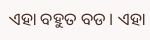ଏହା ବହୁତ ବଡ। ଏହା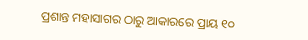ପ୍ରଶାନ୍ତ ମହାସାଗର ଠାରୁ ଆକାରରେ ପ୍ରାୟ ୧୦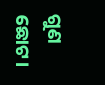ଗୁଣ ଛୋଟ।